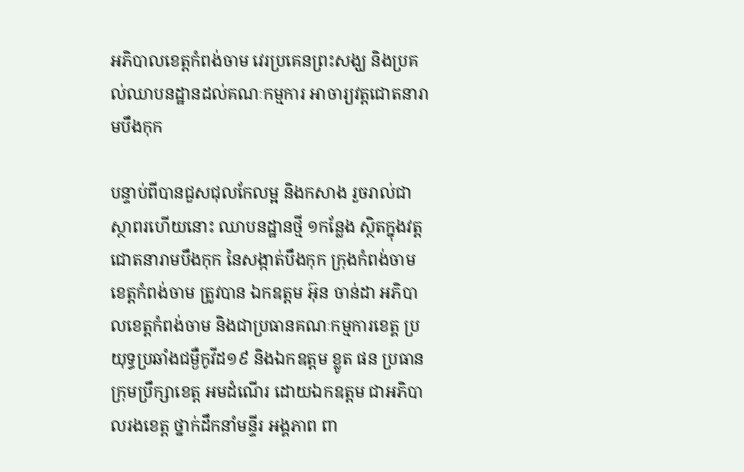អភិបាលខេត្តកំពង់ចាម វេរប្រគេនព្រះសង្ឃ និងប្រគល់ឈាបនដ្ឋានដល់គណៈកម្មការ អាចារ្យវត្តជោតនារាមបឹងកុក

បន្ទាប់ពីបានជួសជុលកែលម្អ និងកសាង រួចរាល់ជាស្ថាពរហើយនោះ ឈាបនដ្ឋានថ្មី ១កន្លែង ស្ថិតក្នុងវត្តជោតនារាមបឹងកុក នៃសង្កាត់បឹងកុក ក្រុងកំពង់ចាម ខេត្តកំពង់ចាម ត្រូវបាន ឯកឧត្ដម អ៊ុន ចាន់ដា អភិបាលខេត្តកំពង់ចាម និងជាប្រធានគណៈកម្មការខេត្គ ប្រយុទ្ធប្រឆាំងជម្ងឺកូវីដ១៩ និងឯកឧត្ដម ខ្លូត ផន ប្រធានក្រុមប្រឹក្សាខេត្ត អមដំណើរ ដោយឯកឧត្ដម ជាអភិបាលរងខេត្ត ថ្នាក់ដឹកនាំមន្ទីរ អង្គភាព ពា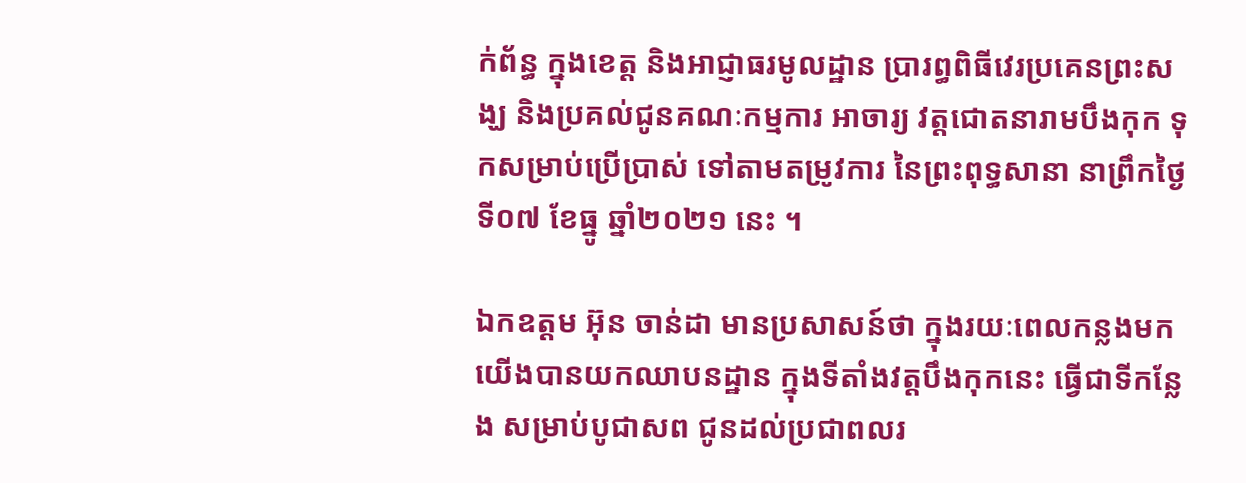ក់ព័ន្ធ ក្នុងខេត្ត និងអាជ្ញាធរមូលដ្ឋាន ប្រារព្ធពិធីវេរប្រគេនព្រះសង្ឃ និងប្រគល់ជូនគណៈកម្មការ អាចារ្យ វត្តជោតនារាមបឹងកុក ទុកសម្រាប់ប្រើប្រាស់ ទៅតាមតម្រូវការ នៃព្រះពុទ្ធសានា នាព្រឹកថ្ងៃទី០៧ ខែធ្នូ ឆ្នាំ២០២១ នេះ ។

ឯកឧត្ដម អ៊ុន ចាន់ដា មានប្រសាសន៍ថា ក្នុងរយៈពេលកន្លងមក យើងបានយកឈាបនដ្ឋាន ក្នុងទីតាំងវត្តបឹងកុកនេះ ធ្វើជាទីកន្លែង សម្រាប់បូជាសព ជូនដល់ប្រជាពលរ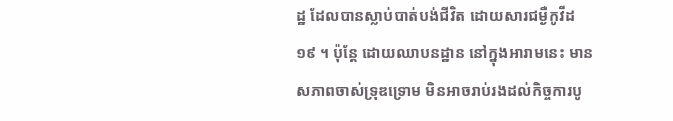ដ្ឋ ដែលបានស្លាប់បាត់បង់ជីវិត ដោយសារជម្ងឺកូវីដ ១៩ ។ ប៉ុន្តែ ដោយឈាបនដ្ឋាន នៅក្នុងអារាមនេះ មានសភាពចាស់ទ្រុឌទ្រោម មិនអាចរាប់រងដល់កិច្ចការបូ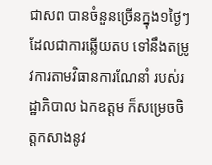ជាសព បានចំនួនច្រើនក្នុង១ថ្ងៃៗ ដែលជាការឆ្លើយតប ទៅនឹងតម្រូវការតាមវិធានការណែនាំ របស់រដ្ឋាភិបាល ឯកឧត្ដម ក៏សម្រេចចិត្តកសាងនូវ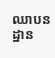ឈាបនដ្ឋាន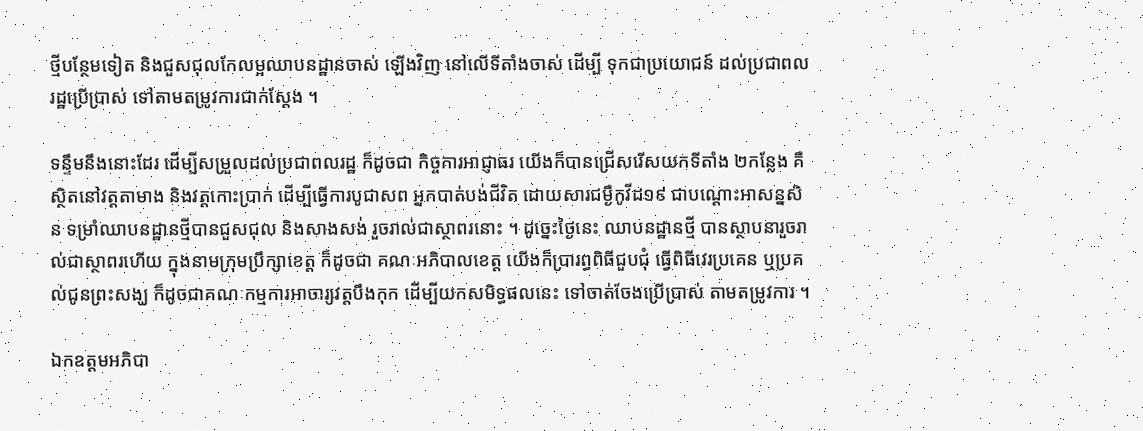ថ្មីបន្ថែមទៀត និងជួសជុលកែលម្អឈាបនដ្ឋានចាស់ ឡើងវិញ នៅលើទីតាំងចាស់ ដើម្បី ទុកជាប្រយោជន៍ ដល់ប្រជាពលរដ្ឋប្រើប្រាស់ ទៅតាមតម្រូវការជាក់ស្ដែង ។

ទន្ទឹមនឹងនោះដែរ ដើម្បីសម្រួលដល់ប្រជាពលរដ្ឋ ក៏ដូចជា កិច្ចការអាជ្ញាធរ យើងក៏បានជ្រើសរើសយកទីតាំង ២កន្លែង គឺស្ថិតនៅវត្តតាមាង និងវត្តកោះប្រាក់ ដើម្បីធ្វើការបូជាសព អ្នកបាត់បង់ជីវិត ដោយសារជម្ងឺកូវីដ១៩ ជាបណ្ដោះអាសន្នសិន ទម្រាំឈាបនដ្ឋានថ្មីបានជួសជុល និងសាងសង់ រួចរាល់ជាស្ថាពរនោះ ។ ដូច្នេះថ្ងៃនេះ ឈាបនដ្ឋានថ្មី បានស្ថាបនារួចរាល់ជាស្ថាពរហើយ ក្នុងនាមក្រុមប្រឹក្សាខេត្ត ក៏ដូចជា គណៈអភិបាលខេត្ត យើងក៏ប្រារព្ធពិធីជួបជុំ ធ្វើពិធីវេរប្រគេន ឬប្រគល់ជូនព្រះសង្ឃ ក៏ដូចជាគណៈកម្មការអាចារ្យវត្តបឹងកុក ដើម្បីយកសមិទ្ធផលនេះ ទៅចាត់ចែងប្រើប្រាស់ តាមតម្រូវការ ។

ឯកឧត្ដមអភិបា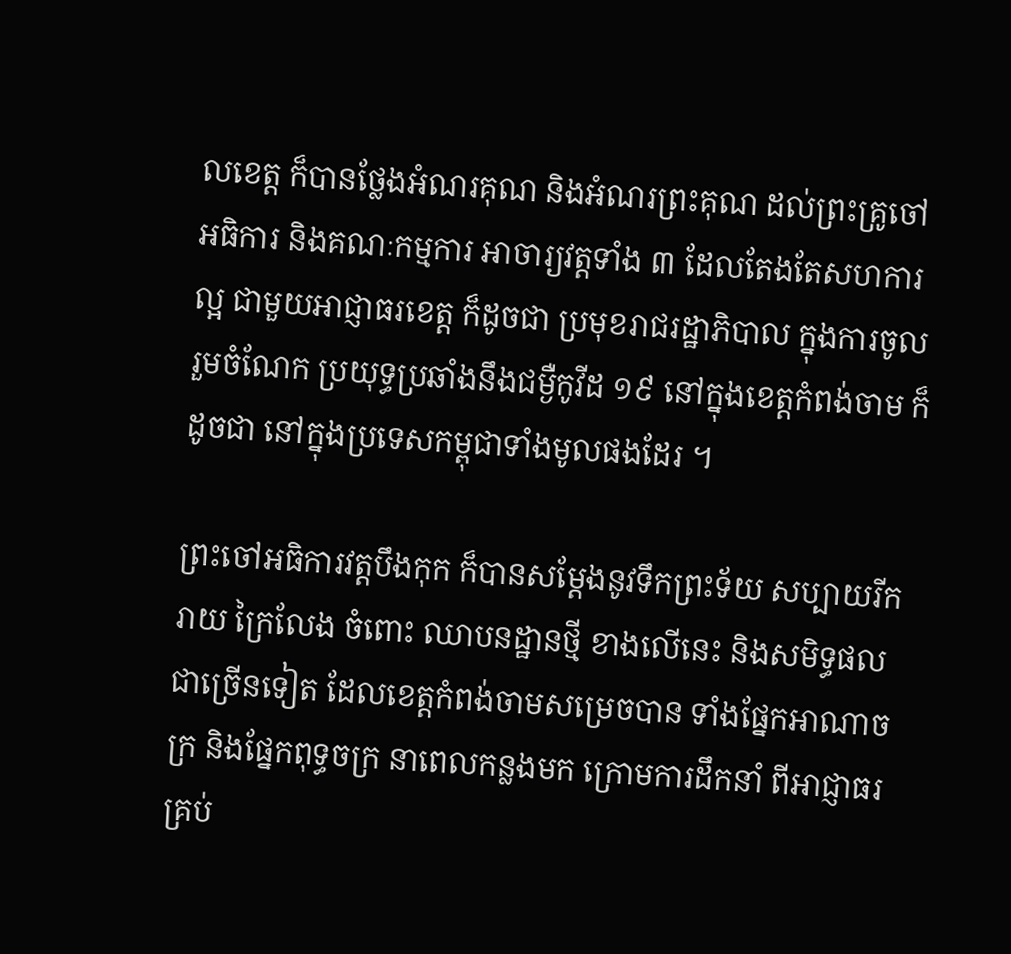លខេត្ត ក៏បានថ្លែងអំណរគុណ និងអំណរព្រះគុណ ដល់ព្រះគ្រូចៅអធិការ និងគណៈកម្មការ អាចារ្យវត្តទាំង ៣ ដែលតែងតែសហការល្អ ជាមួយអាជ្ញាធរខេត្ត ក៏ដូចជា ប្រមុខរាជរដ្ឋាភិបាល ក្នុងការចូលរួមចំណែក ប្រយុទ្ធប្រឆាំងនឹងជម្ងឺកូវីដ ១៩ នៅក្នុងខេត្តកំពង់ចាម ក៏ដូចជា នៅក្នុងប្រទេសកម្ពុជាទាំងមូលផងដែរ ។

ព្រះចៅអធិការវត្តបឹងកុក ក៏បានសម្ដែងនូវទឹកព្រះទ័យ សប្បាយរីករាយ ក្រៃលែង ចំពោះ ឈាបនដ្ឋានថ្មី ខាងលើនេះ និងសមិទ្ធផលជាច្រើនទៀត ដែលខេត្តកំពង់ចាមសម្រេចបាន ទាំងផ្នែកអាណាចក្រ និងផ្នែកពុទ្ធចក្រ នាពេលកន្លងមក ក្រោមការដឹកនាំ ពីអាជ្ញាធរគ្រប់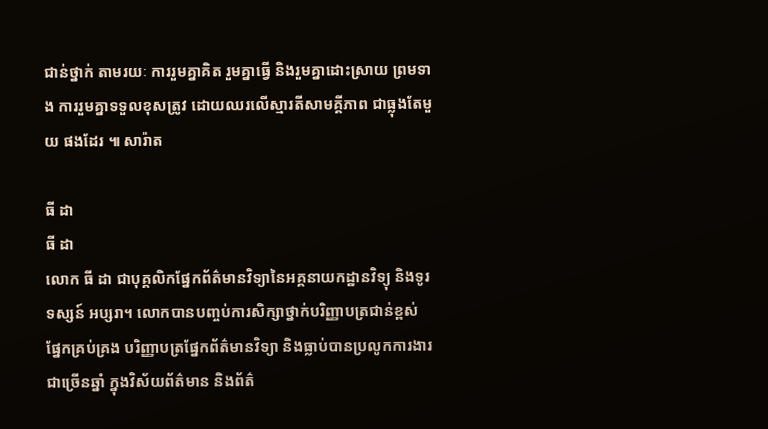ជាន់ថ្នាក់ តាមរយៈ ការរួមគ្នាគិត រួមគ្នាធ្វើ និងរួមគ្នាដោះស្រាយ ព្រមទាង ការរួមគ្នាទទួលខុសត្រូវ ដោយឈរលើស្មារតីសាមគ្គីភាព ជាធ្លុងតែមួយ ផងដែរ ៕ សារ៉ាត

ធី ដា
ធី ដា
លោក ធី ដា ជាបុគ្គលិកផ្នែកព័ត៌មានវិទ្យានៃអគ្គនាយកដ្ឋានវិទ្យុ និងទូរទស្សន៍ អប្សរា។ លោកបានបញ្ចប់ការសិក្សាថ្នាក់បរិញ្ញាបត្រជាន់ខ្ពស់ ផ្នែកគ្រប់គ្រង បរិញ្ញាបត្រផ្នែកព័ត៌មានវិទ្យា និងធ្លាប់បានប្រលូកការងារជាច្រើនឆ្នាំ ក្នុងវិស័យព័ត៌មាន និងព័ត៌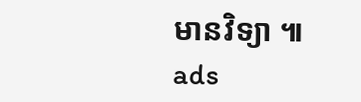មានវិទ្យា ៕
ads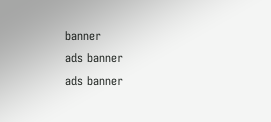banner
ads banner
ads banner